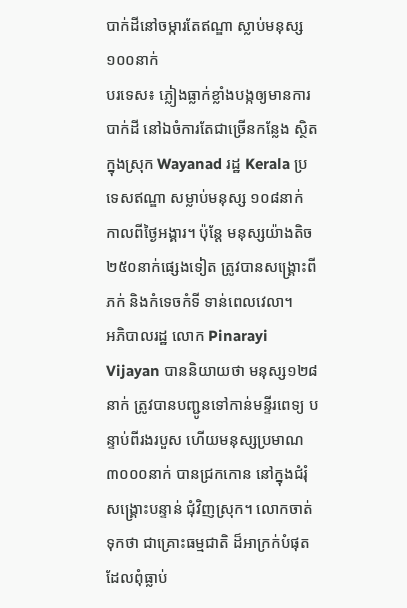បាក់ដីនៅចម្ការតែឥណ្ឌា ស្លាប់មនុស្ស ១០០នាក់
បរទេស៖ ភ្លៀងធ្លាក់ខ្លាំងបង្កឲ្យមានការបាក់ដី នៅឯចំការតែជាច្រើនកន្លែង ស្ថិតក្នុងស្រុក Wayanad រដ្ឋ Kerala ប្រទេសឥណ្ឌា សម្លាប់មនុស្ស ១០៨នាក់ កាលពីថ្ងៃអង្គារ។ ប៉ុន្តែ មនុស្សយ៉ាងតិច ២៥០នាក់ផ្សេងទៀត ត្រូវបានសង្គ្រោះពីភក់ និងកំទេចកំទី ទាន់ពេលវេលា។
អភិបាលរដ្ឋ លោក Pinarayi Vijayan បាននិយាយថា មនុស្ស១២៨នាក់ ត្រូវបានបញ្ជូនទៅកាន់មន្ទីរពេទ្យ បន្ទាប់ពីរងរបួស ហើយមនុស្សប្រមាណ ៣០០០នាក់ បានជ្រកកោន នៅក្នុងជំរុំសង្គ្រោះបន្ទាន់ ជុំវិញស្រុក។ លោកចាត់ទុកថា ជាគ្រោះធម្មជាតិ ដ៏អាក្រក់បំផុត ដែលពុំធ្លាប់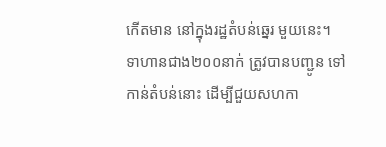កើតមាន នៅក្នុងរដ្ឋតំបន់ឆ្នេរ មួយនេះ។
ទាហានជាង២០០នាក់ ត្រូវបានបញ្ជូន ទៅកាន់តំបន់នោះ ដើម្បីជួយសហកា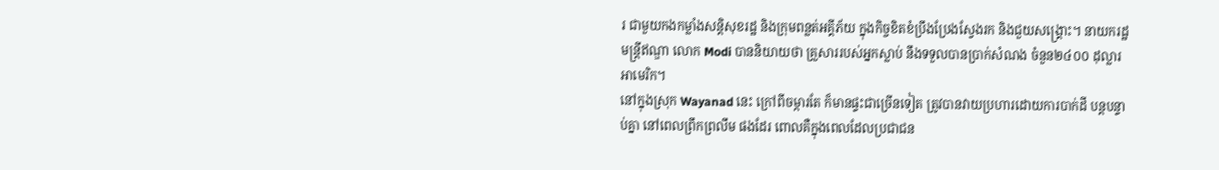រ ជាមួយកងកម្លាំងសន្តិសុខរដ្ឋ និងក្រុមពន្លត់អគ្គីភ័យ ក្នុងកិច្ចខិតខំប្រឹងប្រែងស្វែងរក និងជួយសង្គ្រោះ។ នាយករដ្ឋមន្ត្រីឥណ្ឌា លោក Modi បាននិយាយថា គ្រួសាររបស់អ្នកស្លាប់ នឹងទទួលបានប្រាក់សំណង ចំនួន២៤០០ ដុល្លារអាមេរិក។
នៅក្នុងស្រុក Wayanad នេះ ក្រៅពីចម្ការតែ ក៏មានផ្ទះជាច្រើនទៀត ត្រូវបានវាយប្រហារដោយការបាក់ដី បន្តបន្ទាប់គ្នា នៅពេលព្រឹកព្រលឹម ផងដែរ ពោលគឺក្នុងពេលដែលប្រជាជន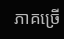ភាគច្រើ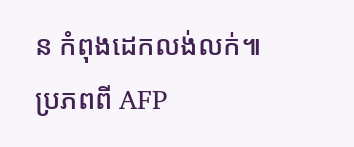ន កំពុងដេកលង់លក់៕
ប្រភពពី AFP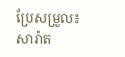ប្រែសម្រួល៖ សារ៉ាត